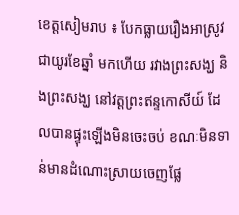ខេត្តសៀមរាប ៖ បែកធ្លាយរឿងអាស្រូវជាយូរខែឆ្នាំ មកហើយ រវាងព្រះសង្ឃ និងព្រះសង្ឃ នៅវត្តព្រះឥន្ទកោសីយ៍ ដែលបានផ្ទុះឡើងមិនចេះចប់ ខណៈមិនទាន់មានដំណោះស្រាយចេញផ្លែ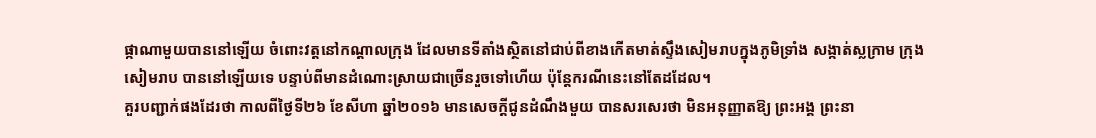ផ្កាណាមួយបាននៅឡើយ ចំពោះវត្តនៅកណ្តាលក្រុង ដែលមានទីតាំងស្ថិតនៅជាប់ពីខាងកើតមាត់ស្ទឹងសៀមរាបក្នុងភូមិទ្រាំង សង្កាត់ស្លក្រាម ក្រុងសៀមរាប បាននៅឡើយទេ បន្ទាប់ពីមានដំណោះស្រាយជាច្រើនរួចទៅហើយ ប៉ុន្តែករណីនេះនៅតែដដែល។
គួរបញ្ជាក់ផងដែរថា កាលពីថ្ងៃទី២៦ ខែសីហា ឆ្នាំ២០១៦ មានសេចក្ដីជូនដំណឹងមួយ បានសរសេរថា មិនអនុញ្ញាតឱ្យ ព្រះអង្គ ព្រះនា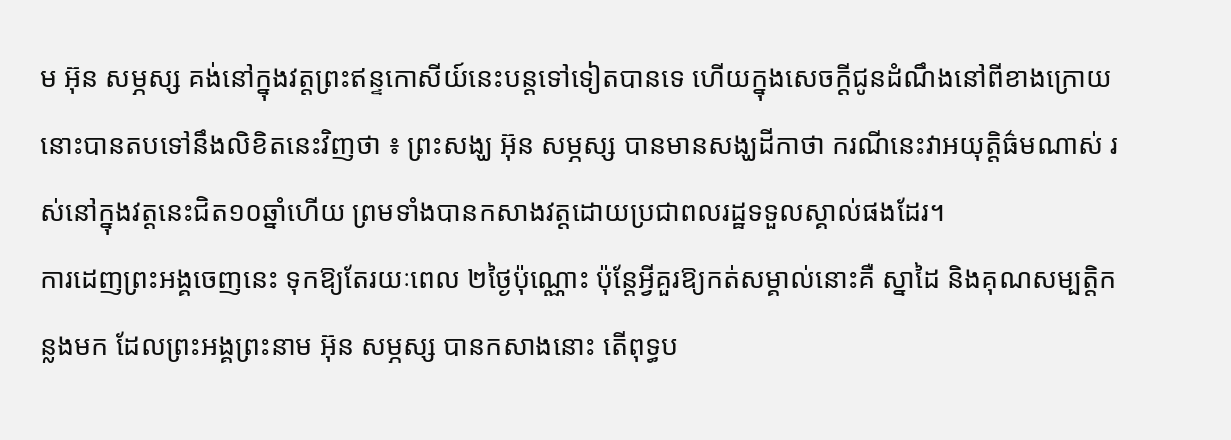ម អ៊ុន សម្ភស្ស គង់នៅក្នុងវត្តព្រះឥន្ទកោសីយ៍នេះបន្តទៅទៀតបានទេ ហើយក្នុងសេចក្ដីជូនដំណឹងនៅពីខាងក្រោយនោះបានតបទៅនឹងលិខិតនេះវិញថា ៖ ព្រះសង្ឃ អ៊ុន សម្ភស្ស បានមានសង្ឃដីកាថា ករណីនេះវាអយុត្តិធ៌មណាស់ រស់នៅក្នុងវត្តនេះជិត១០ឆ្នាំហើយ ព្រមទាំងបានកសាងវត្តដោយប្រជាពលរដ្ឋទទួលស្គាល់ផងដែរ។
ការដេញព្រះអង្គចេញនេះ ទុកឱ្យតែរយៈពេល ២ថ្ងៃប៉ុណ្ណោះ ប៉ុន្តែអ្វីគួរឱ្យកត់សម្គាល់នោះគឺ ស្នាដៃ និងគុណសម្បត្តិកន្លងមក ដែលព្រះអង្គព្រះនាម អ៊ុន សម្ភស្ស បានកសាងនោះ តើពុទ្ធប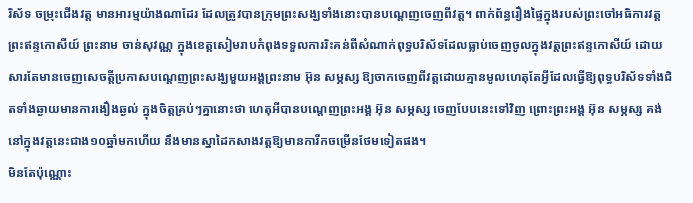រិស័ទ ចម្រុះជើងវត្ត មានអារម្មយ៉ាងណាដែរ ដែលត្រូវបានក្រុមព្រះសង្ឃទាំងនោះបានបណ្តេញចេញពីវត្ត។ ពាក់ព័ន្ធរឿងផ្ទៃក្នុងរបស់ព្រះចៅអធិការវត្តព្រះឥន្ទកោសីយ៍ ព្រះនាម ចាន់សុវណ្ណ ក្នុងខេត្តសៀមរាបកំពុងទទួលការរិះគន់ពីសំណាក់ពុទ្ធបរិស័ទដែលធ្លាប់ចេញចូលក្នុងវត្តព្រះឥន្ទកោសីយ៍ ដោយសារតែមានចេញសេចត្តីប្រកាសបណ្តេញព្រះសង្ឃមួយអង្គព្រះនាម អ៊ុន សម្ភស្ស ឱ្យចាកចេញពីវត្តដោយគ្មានមូលហេតុតែអ្វីដែលធ្វើឱ្យពុទ្ធបរិស័ទទាំងជិតទាំងឆ្ងាយមានការងឿងឆ្ងល់ ក្នុងចិត្តគ្រប់ៗគ្នានោះថា ហេតុអីបានបណ្តេញព្រះអង្គ អ៊ុន សម្ភស្ស ចេញបែបនេះទៅវិញ ព្រោះព្រះអង្គ អ៊ុន សម្ភស្ស គង់នៅក្នុងវត្តនេះជាង១០ឆ្នាំមកហើយ នឹងមានស្នាដៃកសាងវត្តឱ្យមានការីកចម្រើនថែមទៀតផង។
មិនតែប៉ុណ្ណោះ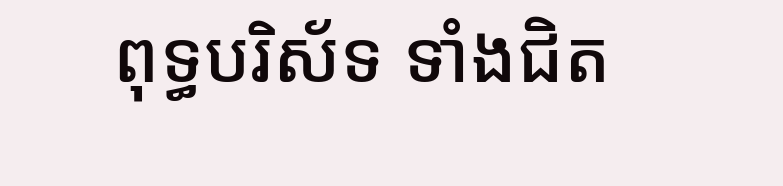ពុទ្ធបរិស័ទ ទាំងជិត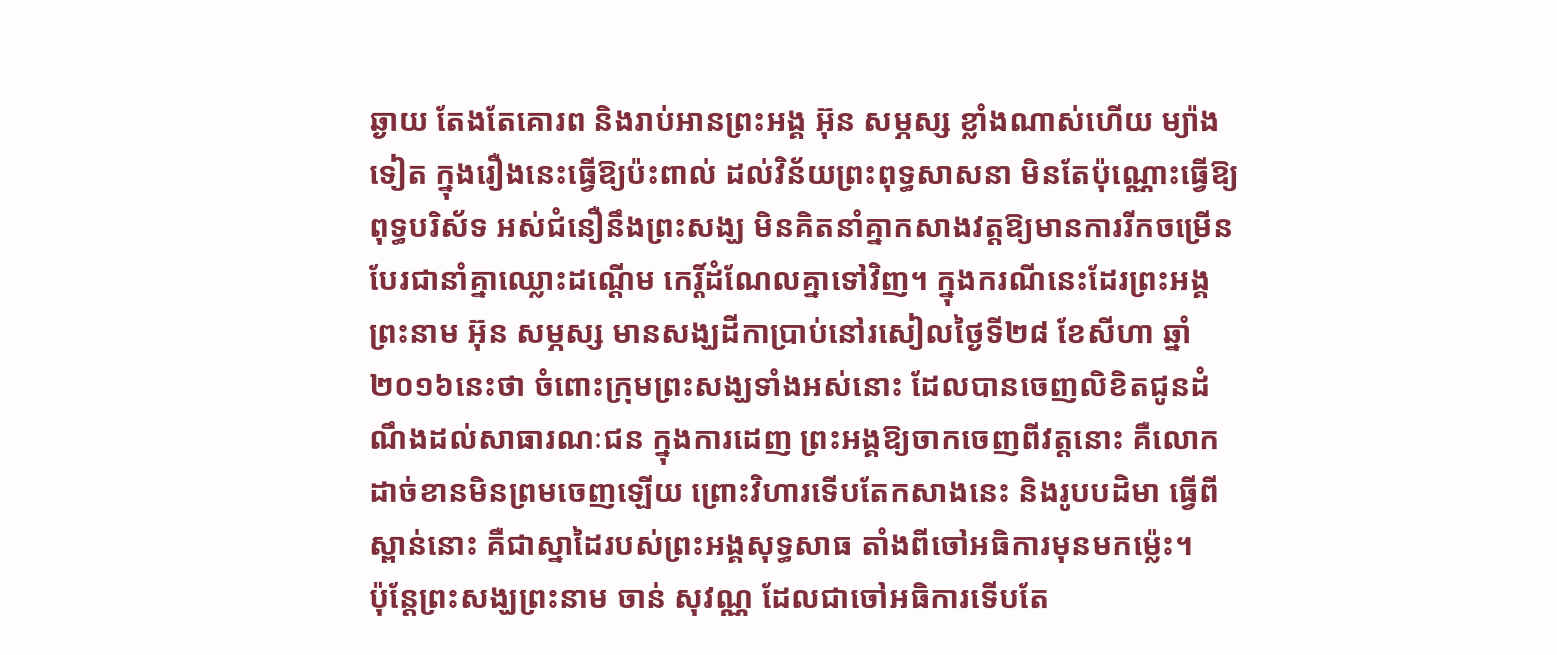ឆ្ងាយ តែងតែគោរព និងរាប់អានព្រះអង្គ អ៊ុន សម្ភស្ស ខ្លាំងណាស់ហើយ ម្យ៉ាងទៀត ក្នុងរឿងនេះធ្វើឱ្យប៉ះពាល់ ដល់វិន័យព្រះពុទ្ធសាសនា មិនតែប៉ុណ្ណោះធ្វើឱ្យពុទ្ធបរិស័ទ អស់ជំនឿនឹងព្រះសង្ឃ មិនគិតនាំគ្នាកសាងវត្តឱ្យមានការរីកចម្រើនបែរជានាំគ្នាឈ្លោះដណ្តើម កេរ្ដិ៍ដំណែលគ្នាទៅវិញ។ ក្នុងករណីនេះដែរព្រះអង្គ ព្រះនាម អ៊ុន សម្ភស្ស មានសង្ឃដីកាប្រាប់នៅរសៀលថ្ងៃទី២៨ ខែសីហា ឆ្នាំ២០១៦នេះថា ចំពោះក្រុមព្រះសង្ឃទាំងអស់នោះ ដែលបានចេញលិខិតជូនដំណឹងដល់សាធារណៈជន ក្នុងការដេញ ព្រះអង្គឱ្យចាកចេញពីវត្តនោះ គឺលោកដាច់ខានមិនព្រមចេញឡើយ ព្រោះវិហារទើបតែកសាងនេះ និងរូបបដិមា ធ្វើពីស្ពាន់នោះ គឺជាស្នាដៃរបស់ព្រះអង្គសុទ្ធសាធ តាំងពីចៅអធិការមុនមកម្ល៉េះ។
ប៉ុន្តែព្រះសង្ឃព្រះនាម ចាន់ សុវណ្ណ ដែលជាចៅអធិការទើបតែ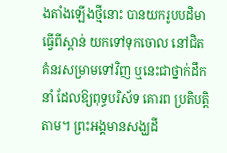ងតាំងឡើងថ្មីនោះ បានយករូបបដិមា ធ្វើពីស្ពាន់ យកទៅទុកចោល នៅជិតគំនរសម្រាមទៅវិញ ឬនេះជាថ្នាក់ដឹកនាំ ដែលឱ្យពុទ្ធបរិស័ទ គោរព ប្រតិបត្តិតាម។ ព្រះអង្គមានសង្ឃដី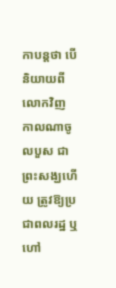កាបន្តថា បើនិយាយពីលោកវិញ កាលណាចូលបួស ជាព្រះសង្ឃហើយ ត្រូវឱ្យប្រជាពលរដ្ឋ ឬហៅ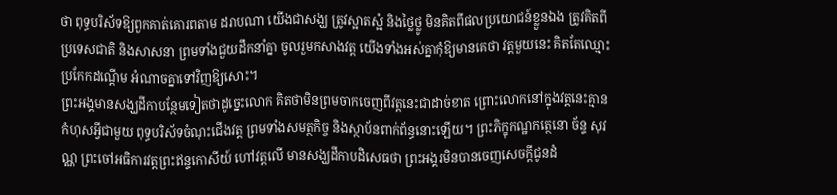ថា ពុទ្ធបរិស័ទឱ្យពួកគាត់គោរពតាម ដរាបណា យើងជាសង្ឃ ត្រូវស្អាតស្អំ និងថ្លៃថ្លូ មិនគិតពីផលប្រយោជន៍ខ្លួនឯង ត្រូវគិតពីប្រទេសជាតិ និងសាសនា ព្រមទាំងជួយដឹកនាំគ្នា ចូលរួមកសាងវត្ត យើងទាំងអស់គ្នាកុំឱ្យមានគេថា វត្តមួយនេះ គិតតែឈ្មោះប្រកែកដណ្តើម អំណាចគ្នាទៅវិញឱ្យសោះ។
ព្រះអង្គមានសង្ឃដីកាបន្ថែមទៀតថាដូច្នេះលោក គិតថាមិនព្រមចាកចេញពីវត្តនេះជាដាច់ខាត ព្រោះលោកនៅក្នុងវត្តនេះគ្មានកំហុសអ្វីជាមួយ ពុទ្ធបរិស័ទចំណុះជើងវត្ត ព្រមទាំងសមត្ថកិច្ច និងស្ថាប័នពាក់ព័ន្ធនោះឡើយ។ ព្រះភិក្ខុកណ្ឋកតេ្ថនោ ច័ន្ទ សុវណ្ណ ព្រះចៅអធិការវត្តព្រះឥន្ទកោសីយ៍ ហៅវត្តលើ មានសង្ឃដីកាបដិសេធថា ព្រះអង្គរមិនបានចេញសេចក្តីជូនដំ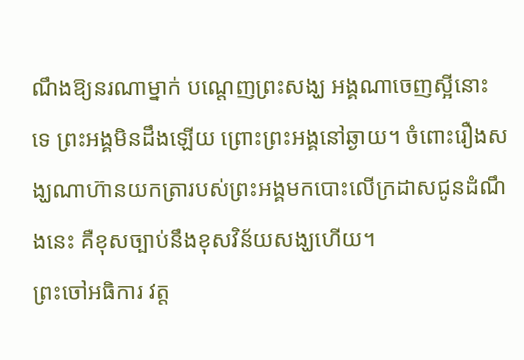ណឹងឱ្យនរណាម្នាក់ បណ្តេញព្រះសង្ឃ អង្គណាចេញស្អីនោះទេ ព្រះអង្គមិនដឹងឡើយ ព្រោះព្រះអង្គនៅឆ្ងាយ។ ចំពោះរឿងសង្ឃណាហ៊ានយកត្រារបស់ព្រះអង្គមកបោះលើក្រដាសជូនដំណឹងនេះ គឺខុសច្បាប់នឹងខុសវិន័យសង្ឃហើយ។
ព្រះចៅអធិការ វត្ត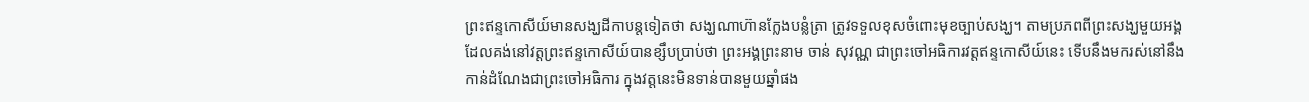ព្រះឥន្ទកោសីយ៍មានសង្ឃដីកាបន្តទៀតថា សង្ឃណាហ៊ានក្លែងបន្លំត្រា ត្រូវទទួលខុសចំពោះមុខច្បាប់សង្ឃ។ តាមប្រភពពីព្រះសង្ឃមួយអង្គ ដែលគង់នៅវត្តព្រះឥន្ទកោសីយ៍បានខ្សឹបប្រាប់ថា ព្រះអង្គព្រះនាម ចាន់ សុវណ្ណ ជាព្រះចៅអធិការវត្តឥន្ទកោសីយ៍នេះ ទើបនឹងមករស់នៅនឹងកាន់ដំណែងជាព្រះចៅអធិការ ក្នុងវត្តនេះមិនទាន់បានមួយឆ្នាំផង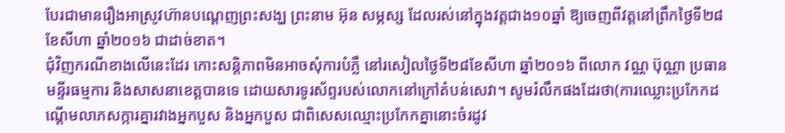បែរជាមានរឿងអាស្រូវហ៊ានបណ្តេញព្រះសង្ឃ ព្រះនាម អ៊ុន សម្ភស្ស ដែលរស់នៅក្នុងវត្តជាង១០ឆ្នាំ ឱ្យចេញពីវត្តនៅព្រឹកថ្ងៃទី២៨ ខែសីហា ឆ្នាំ២០១៦ ជាដាច់ខាត។
ជុំវិញករណីខាងលើនេះដែរ កោះសន្តិភាពមិនអាចសុំការបំភ្លឺ នៅរសៀលថ្ងៃទី២៨ខែសីហា ឆ្នាំ២០១៦ ពីលោក វណ្ណ ប៊ុណ្ណា ប្រធានមន្ទីរធម្មការ និងសាសនាខេត្តបានទេ ដោយសារទូរស័ព្ទរបស់លោកនៅក្រៅតំបន់សេវា។ សូមរំលឹកផងដែរថា(ការឈ្លោះប្រកែកដណ្តើមលាភសក្ការគ្នារវាងអ្នកបួស និងអ្នកបួស ជាពិសេសឈ្មោះប្រកែកគ្នានោះចំរដូវ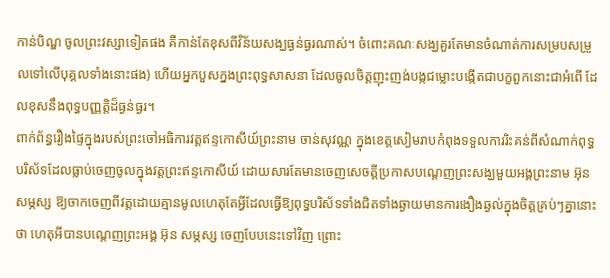កាន់បិណ្ឌ ចូលព្រះវស្សាទៀតផង គឺកាន់តែខុសពីវិន័យសង្ឃធ្ងន់ធ្ងរណាស់។ ចំពោះគណៈសង្ឃគួរតែមានចំណាត់ការសម្របសម្រួលទៅលើបុគ្គលទាំងនោះផង) ហើយអ្នកបួសក្នងព្រះពុទ្ធសាសនា ដែលចូលចិត្តញុះញង់បង្កជម្លោះបង្កើតជាបក្ខពួកនោះជាអំពើ ដែលខុសនឹងពុទ្ធបញ្ញត្តិដ៏ធ្ងន់ធ្ងរ។
ពាក់ព័ន្ធរឿងផ្ទៃក្នុងរបស់ព្រះចៅអធិការវត្តឥន្ទកោសីយ៍ព្រះនាម ចាន់សុវណ្ណ ក្នុងខេត្តសៀមរាបកំពុងទទួលការរិះគន់ពីសំណាក់ពុទ្ធបរិស័ទដែលធ្លាប់ចេញចូលក្នុងវត្តព្រះឥន្ទកោសីយ៍ ដោយសារតែមានចេញសេចត្តីប្រកាសបណ្តេញព្រះសង្ឃមួយអង្គព្រះនាម អ៊ុនសម្ភស្ស ឱ្យចាកចេញពីវត្តដោយគ្មានមូលហេតុតែអ្វីដែលធ្វើឱ្យពុទ្ធបរិស័ទទាំងជិតទាំងឆ្ងាយមានការងឿងឆ្ងល់ក្នុងចិត្តគ្រប់ៗគ្នានោះថា ហេតុអីបានបណ្តេញព្រះអង្គ អ៊ុន សម្ភស្ស ចេញបែបនេះទៅវិញ ព្រោះ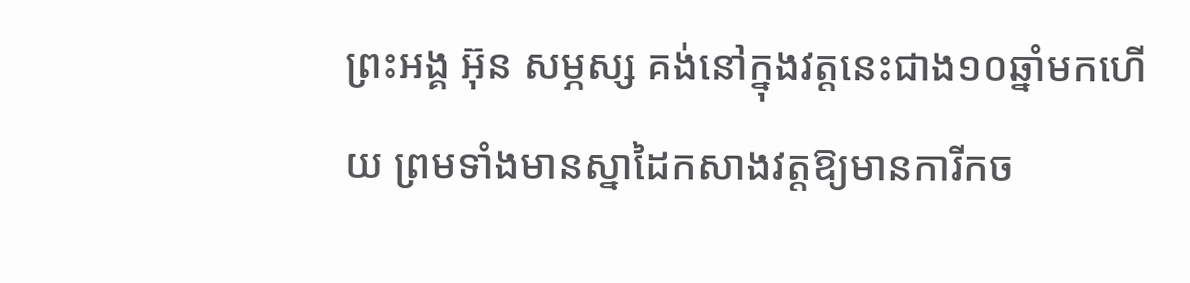ព្រះអង្គ អ៊ុន សម្ភស្ស គង់នៅក្នុងវត្តនេះជាង១០ឆ្នាំមកហើយ ព្រមទាំងមានស្នាដៃកសាងវត្តឱ្យមានការីកច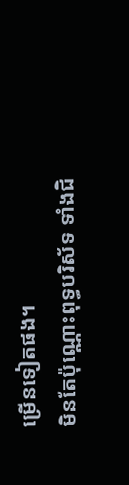ម្រើនទៀតផង។
មិនតែប៉ុណ្ណោះពុទ្ធបរិស័ទ ទាំងជិ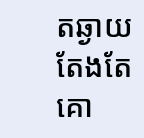តឆ្ងាយ តែងតែគោ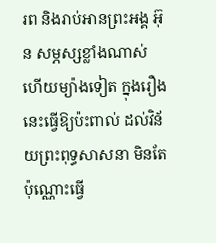រព និងរាប់អានព្រះអង្គ អ៊ុន សម្ភស្សខ្លាំងណាស់ ហើយម្យ៉ាងទៀត ក្នុងរឿងនេះធ្វើឱ្យប៉ះពាល់ ដល់វិន័យព្រះពុទ្ធសាសនា មិនតែប៉ុណ្ណោះធ្វើ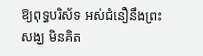ឱ្យពុទ្ធបរិស័ទ អស់ជំនឿនឹងព្រះសង្ឃ មិនគិត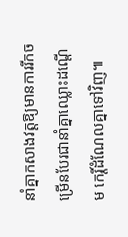នាំគ្នាកសាងវត្តឱ្យមានការរីកចម្រើនបែរជានាំគ្នាឈ្លោះដណ្តើម កេរ្ដិ៍ដំណែលគ្នាទៅវិញ៕